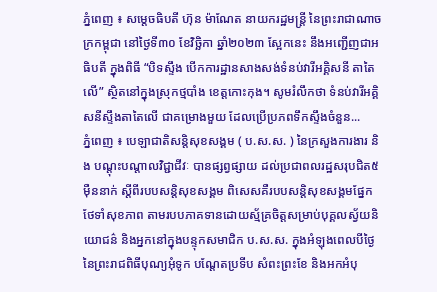ភ្នំពេញ ៖ សម្តេចធិបតី ហ៊ុន ម៉ាណែត នាយករដ្ឋមន្ត្រី នៃព្រះរាជាណាចក្រកម្ពុជា នៅថ្ងៃទី៣០ ខែវិច្ឆិកា ឆ្នាំ២០២៣ ស្អែកនេះ នឹងអញ្ជើញជាអធិបតី ក្នុងពិធី “បិទស្ទឹង បើកការដ្ឋានសាងសង់ទំនប់វារីអគ្គិសនី តាតៃលើ” ស្ថិតនៅក្នុងស្រុកថ្មបាំង ខេត្តកោះកុង។ សូមរំលឹកថា ទំនប់វារីអគ្គិសនីស្ទឹងតាតៃលើ ជាគម្រោងមួយ ដែលប្រើប្រភពទឹកស្ទឹងចំនួន...
ភ្នំពេញ ៖ បេឡាជាតិសន្តិសុខសង្គម ( ប.ស.ស. ) នៃក្រសួងការងារ និង បណ្តុះបណ្តាលវិជ្ជាជីវៈ បានផ្សព្វផ្សាយ ដល់ប្រជាពលរដ្ឋសរុបជិត៥ម៉ឺននាក់ ស្តីពីរបបសន្តិសុខសង្គម ពិសេសគឺរបបសន្តិសុខសង្គមផ្នែកថែទាំសុខភាព តាមរបបភាគទានដោយស្ម័គ្រចិត្តសម្រាប់បុគ្គលស្វ័យនិយោជន៌ និងអ្នកនៅក្នុងបន្ទុកសមាជិក ប.ស.ស. ក្នុងអំឡុងពេលបីថ្ងៃនៃព្រះរាជពិធីបុណ្យអុំទូក បណ្តែតប្រទីប សំពះព្រះខែ និងអកអំបុ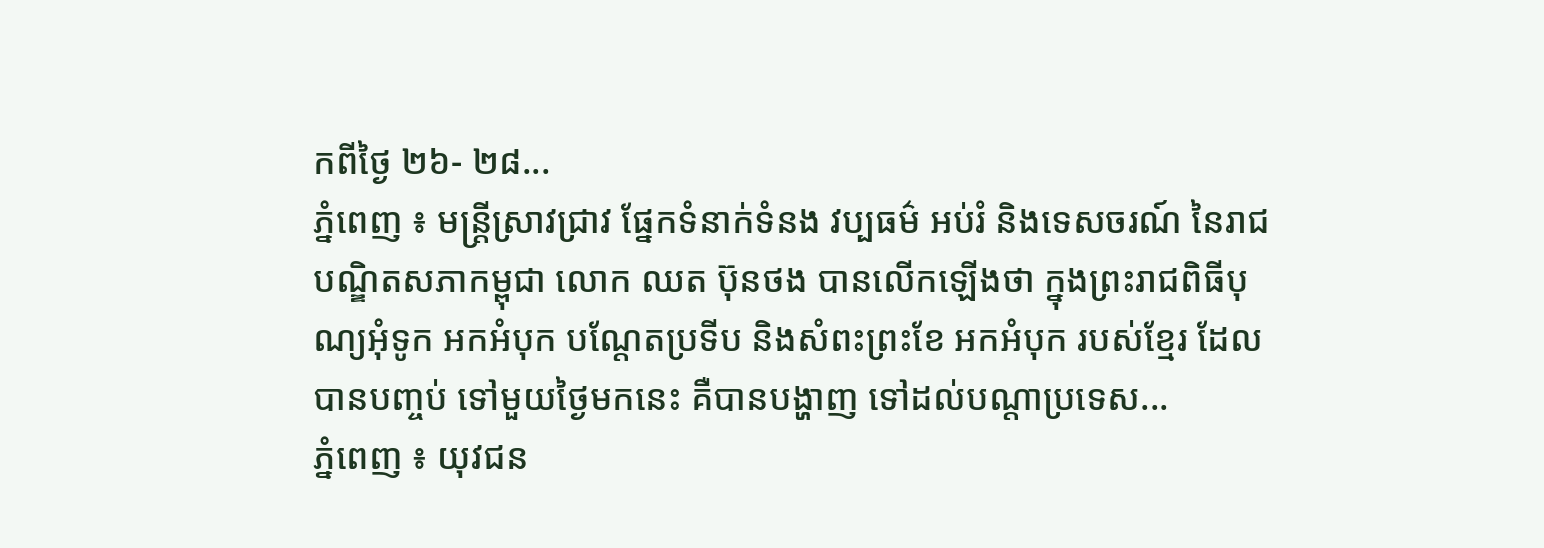កពីថ្ងៃ ២៦- ២៨...
ភ្នំពេញ ៖ មន្ដ្រីស្រាវជ្រាវ ផ្នែកទំនាក់ទំនង វប្បធម៌ អប់រំ និងទេសចរណ៍ នៃរាជបណ្ឌិតសភាកម្ពុជា លោក ឈត ប៊ុនថង បានលើកឡើងថា ក្នុងព្រះរាជពិធីបុណ្យអុំទូក អកអំបុក បណ្តែតប្រទីប និងសំពះព្រះខែ អកអំបុក របស់ខ្មែរ ដែលបានបញ្ចប់ ទៅមួយថ្ងៃមកនេះ គឺបានបង្ហាញ ទៅដល់បណ្តាប្រទេស...
ភ្នំពេញ ៖ យុវជន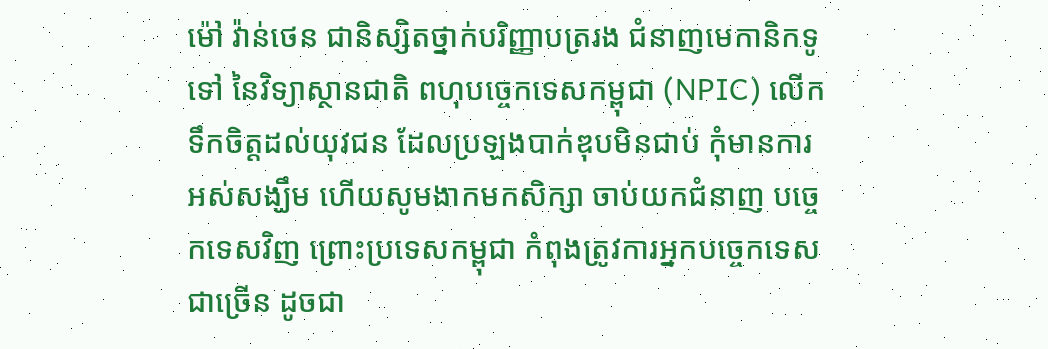ម៉ៅ វ៉ាន់ថេន ជានិស្សិតថ្នាក់បរិញ្ញាបត្ររង ជំនាញមេកានិកទូទៅ នៃវិទ្យាស្ថានជាតិ ពហុបច្ចេកទេសកម្ពុជា (NPIC) លើកទឹកចិត្តដល់យុវជន ដែលប្រឡងបាក់ឌុបមិនជាប់ កុំមានការអស់សង្ឃឹម ហើយសូមងាកមកសិក្សា ចាប់យកជំនាញ បច្ចេកទេសវិញ ព្រោះប្រទេសកម្ពុជា កំពុងត្រូវការអ្នកបច្ចេកទេសជាច្រើន ដូចជា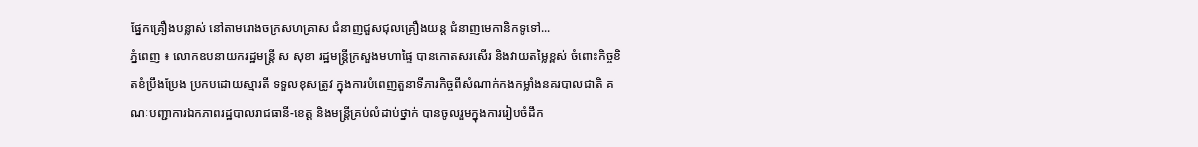ផ្នែកគ្រឿងបន្លាស់ នៅតាមរោងចក្រសហគ្រាស ជំនាញជួសជុលគ្រឿងយន្ត ជំនាញមេកានិកទូទៅ...
ភ្នំពេញ ៖ លោកឧបនាយករដ្ឋមន្ដ្រី ស សុខា រដ្ឋមន្ដ្រីក្រសួងមហាផ្ទៃ បានកោតសរសើរ និងវាយតម្លៃខ្ពស់ ចំពោះកិច្ចខិតខំប្រឹងប្រែង ប្រកបដោយស្មារតី ទទួលខុសត្រូវ ក្នុងការបំពេញតួនាទីភារកិច្ចពីសំណាក់កងកម្លាំងនគរបាលជាតិ គណៈបញ្ជាការឯកភាពរដ្ឋបាលរាជធានី-ខេត្ត និងមន្ត្រីគ្រប់លំដាប់ថ្នាក់ បានចូលរួមក្នុងការរៀបចំដឹក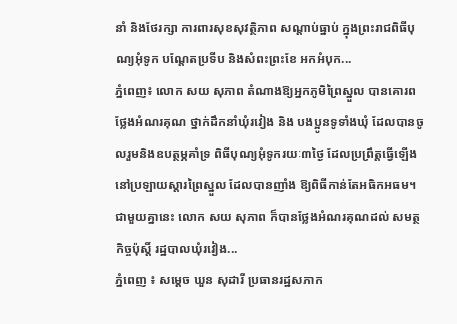នាំ និងថែរក្សា ការពារសុខសុវត្ថិភាព សណ្តាប់ធ្នាប់ ក្នុងព្រះរាជពិធីបុណ្យអុំទូក បណ្តែតប្រទីប និងសំពះព្រះខែ អកអំបុក...
ភ្នំពេញ៖ លោក សយ សុភាព តំណាងឱ្យអ្នកភូមិព្រៃស្នួល បានគោរពថ្លែងអំណរគុណ ថ្នាក់ដឹកនាំឃុំរវៀង និង បងប្អូនទូទាំងឃុំ ដែលបានចូលរួមនិងឧបត្ថម្ភគាំទ្រ ពិធីបុណ្យអុំទូករយៈ៣ថ្ងៃ ដែលប្រព្រឹត្តធ្វើឡើង នៅប្រឡាយស្តារព្រៃស្នួល ដែលបានញាំង ឱ្យពិធីកាន់តែអធិកអធម។ ជាមួយគ្នានេះ លោក សយ សុភាព ក៏បានថ្លែងអំណរគុណដល់ សមត្ថកិច្ចប៉ុស្តិ៍ រដ្ឋបាលឃុំរវៀង...
ភ្នំពេញ ៖ សម្ដេច ឃួន សុដារី ប្រធានរដ្ឋសភាក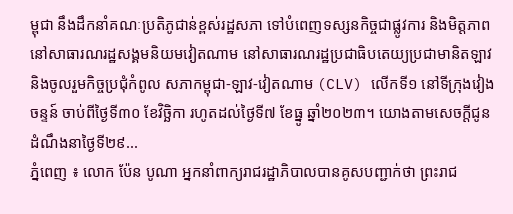ម្ពុជា នឹងដឹកនាំគណៈប្រតិភូជាន់ខ្ពស់រដ្ឋសភា ទៅបំពេញទស្សនកិច្ចជាផ្លូវការ និងមិត្តភាព នៅសាធារណរដ្ឋសង្គមនិយមវៀតណាម នៅសាធារណរដ្ឋប្រជាធិបតេយ្យប្រជាមានិតឡាវ និងចូលរួមកិច្ចប្រជុំកំពូល សភាកម្ពុជា-ឡាវ-វៀតណាម (CLV) លើកទី១ នៅទីក្រុងវៀងចន្ទន៍ ចាប់ពីថ្ងៃទី៣០ ខែវិច្ឆិកា រហូតដល់ថ្ងៃទី៧ ខែធ្នូ ឆ្នាំ២០២៣។ យោងតាមសេចក្ដីជូនដំណឹងនាថ្ងៃទី២៩...
ភ្នំពេញ ៖ លោក ប៉ែន បូណា អ្នកនាំពាក្យរាជរដ្ឋាភិបាលបានគូសបញ្ជាក់ថា ព្រះរាជ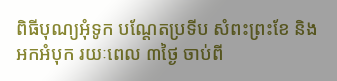ពិធីបុណ្យអុំទូក បណ្តែតប្រទីប សំពះព្រះខែ និងអកអំបុក រយៈពេល ៣ថ្ងៃ ចាប់ពី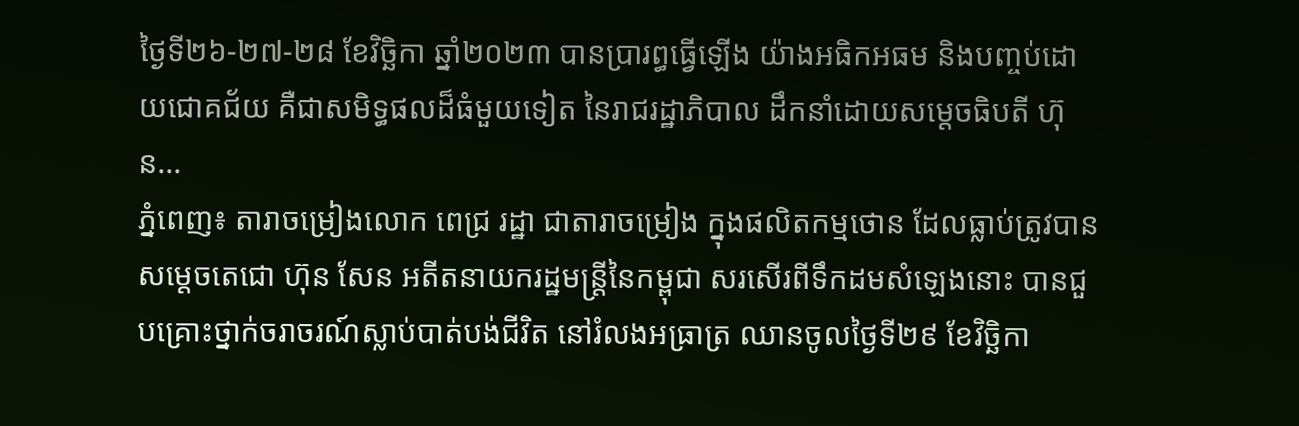ថ្ងៃទី២៦-២៧-២៨ ខែវិច្ឆិកា ឆ្នាំ២០២៣ បានប្រារព្ធធ្វើឡើង យ៉ាងអធិកអធម និងបញ្ចប់ដោយជោគជ័យ គឺជាសមិទ្ធផលដ៏ធំមួយទៀត នៃរាជរដ្ឋាភិបាល ដឹកនាំដោយសម្តេចធិបតី ហ៊ុន...
ភ្នំពេញ៖ តារាចម្រៀងលោក ពេជ្រ រដ្ឋា ជាតារាចម្រៀង ក្នុងផលិតកម្មថោន ដែលធ្លាប់ត្រូវបាន សម្ដេចតេជោ ហ៊ុន សែន អតីតនាយករដ្ឋមន្ដ្រីនៃកម្ពុជា សរសើរពីទឹកដមសំឡេងនោះ បានជួបគ្រោះថ្នាក់ចរាចរណ៍ស្លាប់បាត់បង់ជីវិត នៅរំលងអធ្រាត្រ ឈានចូលថ្ងៃទី២៩ ខែវិច្ឆិកា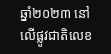ឆ្នាំ២០២៣ នៅលើផ្លូវជាតិលេខ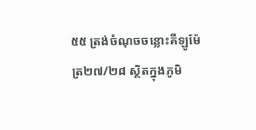៥៥ ត្រង់ចំណុចចន្លោះគីឡូម៉ែត្រ២៧/២៨ ស្ថិតក្នុងភូមិ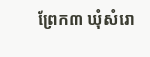ព្រែក៣ ឃុំសំរោ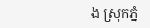ង ស្រុកភ្នំ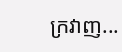ក្រវាញ...